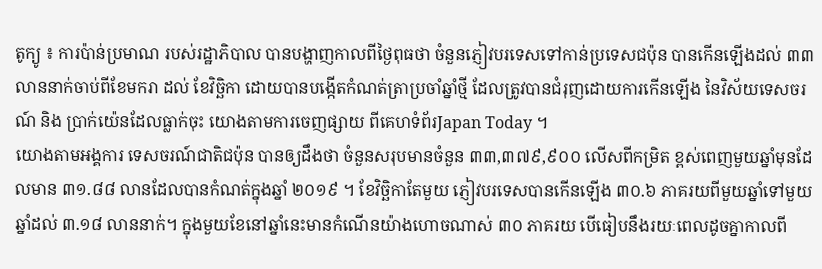តូក្យូ ៖ ការប៉ាន់ប្រមាណ របស់រដ្ឋាភិបាល បានបង្ហាញកាលពីថ្ងៃពុធថា ចំនួនភ្ញៀវបរទេសទៅកាន់ប្រទេសជប៉ុន បានកើនឡើងដល់ ៣៣ លាននាក់ចាប់ពីខែមករា ដល់ ខែវិច្ឆិកា ដោយបានបង្កើតកំណត់ត្រាប្រចាំឆ្នាំថ្មី ដែលត្រូវបានជំរុញដោយការកើនឡើង នៃវិស័យទេសចរណ៍ និង ប្រាក់យ៉េនដែលធ្លាក់ចុះ យោងតាមការចេញផ្សាយ ពីគេហទំព័រJapan Today ។
យោងតាមអង្គការ ទេសចរណ៍ជាតិជប៉ុន បានឲ្យដឹងថា ចំនួនសរុបមានចំនួន ៣៣,៣៧៩,៩០០ លើសពីកម្រិត ខ្ពស់ពេញមួយឆ្នាំមុនដែលមាន ៣១.៨៨ លានដែលបានកំណត់ក្នុងឆ្នាំ ២០១៩ ។ ខែវិច្ឆិកាតែមួយ ភ្ញៀវបរទេសបានកើនឡើង ៣០.៦ ភាគរយពីមួយឆ្នាំទៅមួយឆ្នាំដល់ ៣.១៨ លាននាក់។ ក្នុងមួយខែនៅឆ្នាំនេះមានកំណើនយ៉ាងហោចណាស់ ៣០ ភាគរយ បើធៀបនឹងរយៈពេលដូចគ្នាកាលពី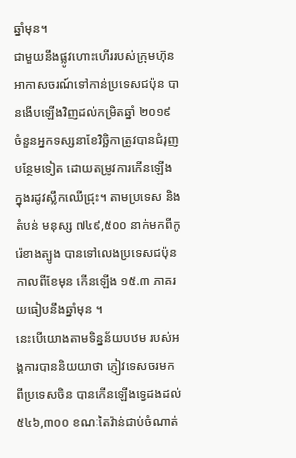ឆ្នាំមុន។
ជាមួយនឹងផ្លូវហោះហើររបស់ក្រុមហ៊ុន អាកាសចរណ៍ទៅកាន់ប្រទេសជប៉ុន បានងើបឡើងវិញដល់កម្រិតឆ្នាំ ២០១៩ ចំនួនអ្នកទស្សនាខែវិច្ឆិកាត្រូវបានជំរុញបន្ថែមទៀត ដោយតម្រូវការកើនឡើង ក្នុងរដូវស្លឹកឈើជ្រុះ។ តាមប្រទេស និងតំបន់ មនុស្ស ៧៤៩,៥០០ នាក់មកពីកូរ៉េខាងត្បូង បានទៅលេងប្រទេសជប៉ុនកាលពីខែមុន កើនឡើង ១៥.៣ ភាគរយធៀបនឹងឆ្នាំមុន ។
នេះបើយោងតាមទិន្នន័យបឋម របស់អង្គការបាននិយយាថា ភ្ញៀវទេសចរមក ពីប្រទេសចិន បានកើនឡើងទ្វេដងដល់ ៥៤៦,៣០០ ខណៈតៃវ៉ាន់ជាប់ចំណាត់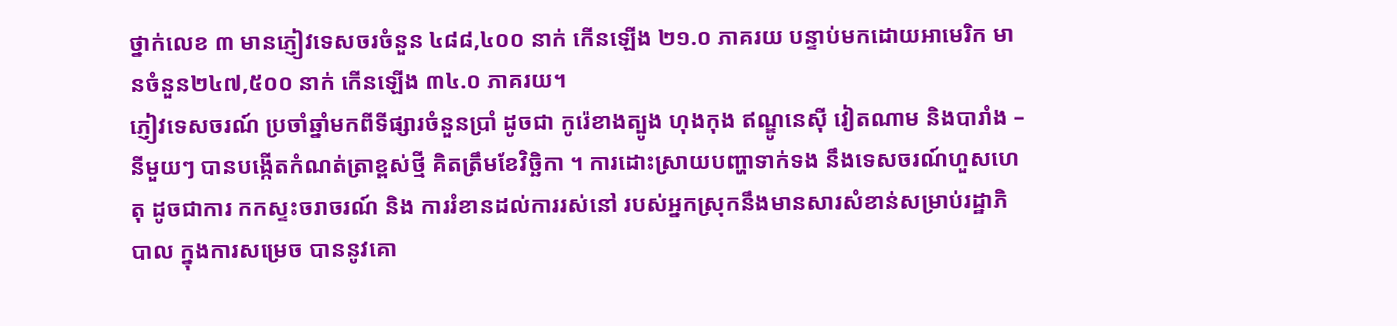ថ្នាក់លេខ ៣ មានភ្ញៀវទេសចរចំនួន ៤៨៨,៤០០ នាក់ កើនឡើង ២១.០ ភាគរយ បន្ទាប់មកដោយអាមេរិក មានចំនួន២៤៧,៥០០ នាក់ កើនឡើង ៣៤.០ ភាគរយ។
ភ្ញៀវទេសចរណ៍ ប្រចាំឆ្នាំមកពីទីផ្សារចំនួនប្រាំ ដូចជា កូរ៉េខាងត្បូង ហុងកុង ឥណ្ឌូនេស៊ី វៀតណាម និងបារាំង – នីមួយៗ បានបង្កើតកំណត់ត្រាខ្ពស់ថ្មី គិតត្រឹមខែវិច្ឆិកា ។ ការដោះស្រាយបញ្ហាទាក់ទង នឹងទេសចរណ៍ហួសហេតុ ដូចជាការ កកស្ទះចរាចរណ៍ និង ការរំខានដល់ការរស់នៅ របស់អ្នកស្រុកនឹងមានសារសំខាន់សម្រាប់រដ្ឋាភិបាល ក្នុងការសម្រេច បាននូវគោ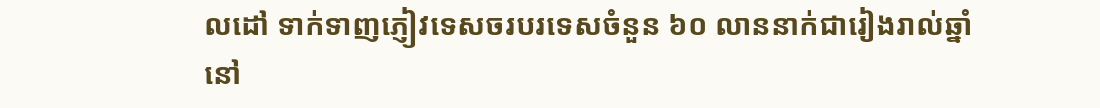លដៅ ទាក់ទាញភ្ញៀវទេសចរបរទេសចំនួន ៦០ លាននាក់ជារៀងរាល់ឆ្នាំនៅ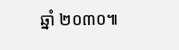ឆ្នាំ ២០៣០៕